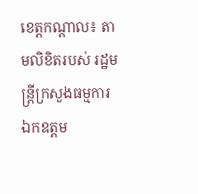ខេត្តកណ្ដាល៖ តាមលិខិតរបស់ រដ្ឋមន្រ្តីក្រសួងធម្មការ ឯកឧត្តម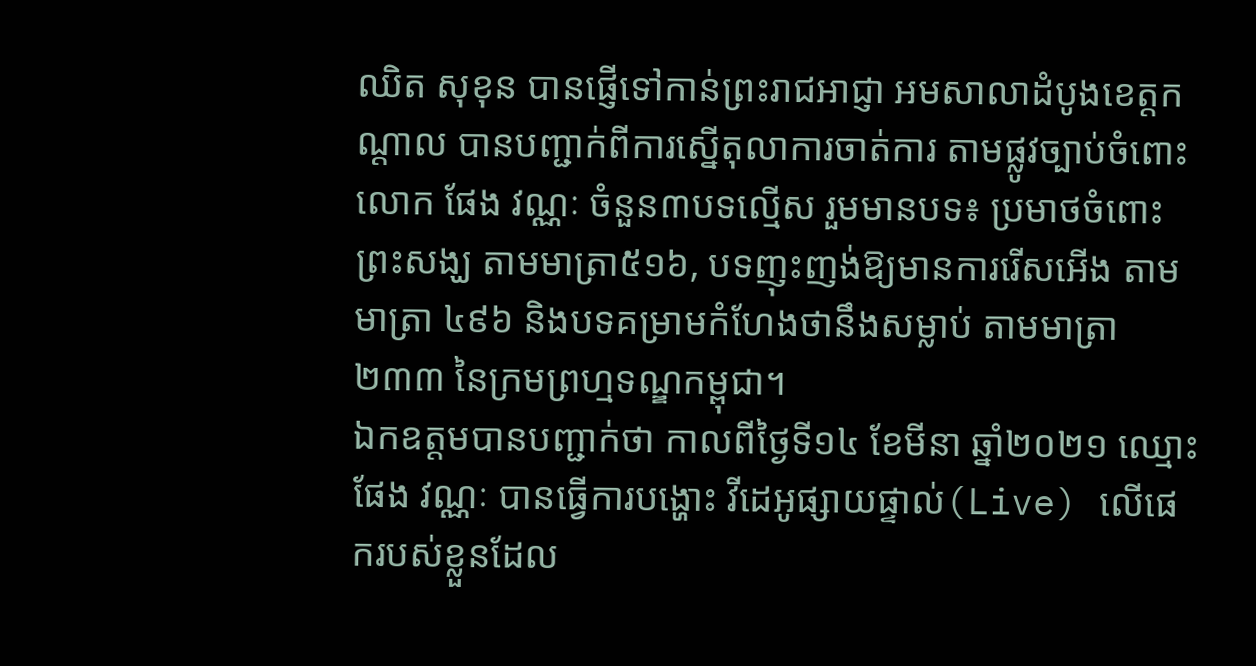ឈិត សុខុន បានផ្ញើទៅកាន់ព្រះរាជអាជ្ញា អមសាលាដំបូងខេត្តកណ្តាល បានបញ្ជាក់ពីការស្នើតុលាការចាត់ការ តាមផ្លូវច្បាប់ចំពោះលោក ផែង វណ្ណៈ ចំនួន៣បទល្មើស រួមមានបទ៖ ប្រមាថចំពោះព្រះសង្ឃ តាមមាត្រា៥១៦, បទញុះញង់ឱ្យមានការរើសអើង តាមមាត្រា ៤៩៦ និងបទគម្រាមកំហែងថានឹងសម្លាប់ តាមមាត្រា២៣៣ នៃក្រមព្រហ្មទណ្ឌកម្ពុជា។
ឯកឧត្តមបានបញ្ជាក់ថា កាលពីថ្ងៃទី១៤ ខែមីនា ឆ្នាំ២០២១ ឈ្មោះ ផែង វណ្ណៈ បានធ្វើការបង្ហោះ វីដេអូផ្សាយផ្ទាល់(Live) លើផេករបស់ខ្លួនដែល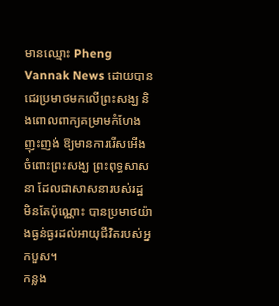មានឈ្មោះ Pheng Vannak News ដោយបានជេរប្រមាថមកលើព្រះសង្ឃ និងពោលពាក្យគម្រាមកំហែងញុះញង់ ឱ្យមានការរើសអើងចំពោះព្រះសង្ឃ ព្រះពុទ្ធសាសនា ដែលជាសាសនារបស់រដ្ឋ មិនតែប៉ុណ្ណោះ បានប្រមាថយ៉ាងធ្ងន់ធ្ងរដល់អាយុជីវិតរបស់អ្នកបួស។
កន្លង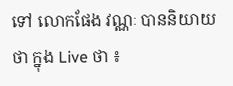ទៅ លោកផែង វណ្ណៈ បាននិយាយថា ក្នុង Live ថា ៖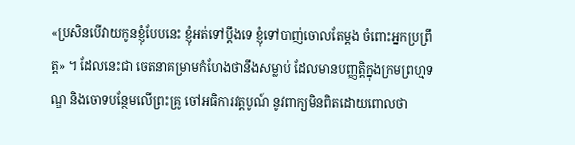«ប្រសិនបើវាយកូនខ្ញុំបែបនេះ ខ្ញុំអត់ទៅប្តឹងទេ ខ្ញុំទៅបាញ់ចោលតែម្ដង ចំពោះអ្នកប្រព្រឹត្ត» ។ ដែលនេះជា ចេតនាគម្រាមកំហែងថានឹងសម្លាប់ ដែលមានបញ្ញត្តិក្នុងក្រមព្រហ្មទណ្ឌ និងចោទបន្ថែមលើព្រះគ្រូ ចៅអធិការវត្តបូណ៍ នូវពាក្យមិនពិតដោយពោលថា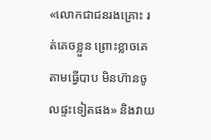«លោកជាជនរងគ្រោះ រត់គេចខ្លួន ព្រោះខ្លាចគេតាមធ្វើបាប មិនហ៊ានចូលផ្ទះទៀតផង» និងវាយ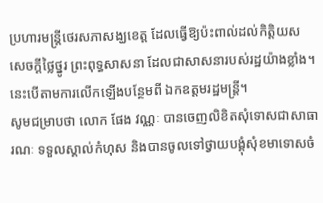ប្រហារមន្ត្រីថេរសភាសង្ឃខេត្ត ដែលធ្វើឱ្យប៉ះពាល់ដល់កិត្តិយស សេចក្ដីថ្លៃថ្នូរ ព្រះពុទ្ធសាសនា ដែលជាសាសនារបស់រដ្ឋយ៉ាងខ្លាំង។ នេះបើតាមការលើកឡើងបន្ថែមពី ឯកឧត្តមរដ្ឋមន្រ្តី។
សូមជម្រាបថា លោក ផែង វណ្ណៈ បានចេញលិខិតសុំទោសជាសាធារណៈ ទទួលស្គាល់កំហុស និងបានចូលទៅថ្វាយបង្គុំសុំខមាទោសចំ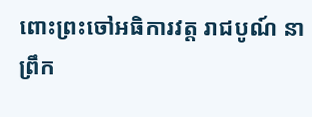ពោះព្រះចៅអធិការវត្ត រាជបូណ៍ នាព្រឹក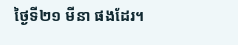ថ្ងៃទី២១ មីនា ផងដែរ។